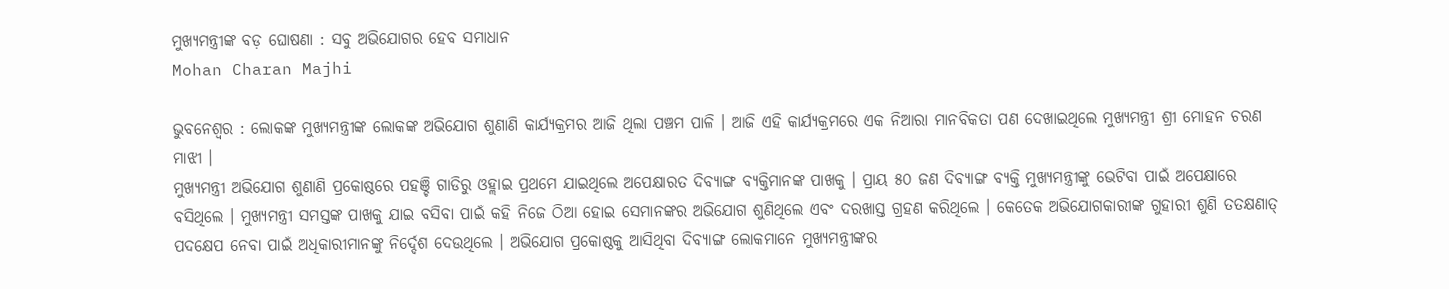ମୁଖ୍ୟମନ୍ତ୍ରୀଙ୍କ ବଡ଼ ଘୋଷଣା : ସବୁ ଅଭିଯୋଗର ହେବ ସମାଧାନ
Mohan Charan Majhi

ଭୁବନେଶ୍ୱର : ଲୋକଙ୍କ ମୁଖ୍ୟମନ୍ତ୍ରୀଙ୍କ ଲୋକଙ୍କ ଅଭିଯୋଗ ଶୁଣାଣି କାର୍ଯ୍ୟକ୍ରମର ଆଜି ଥିଲା ପଞ୍ଚମ ପାଳି । ଆଜି ଏହି କାର୍ଯ୍ୟକ୍ରମରେ ଏକ ନିଆରା ମାନବିକତା ପଣ ଦେଖାଇଥିଲେ ମୁଖ୍ୟମନ୍ତ୍ରୀ ଶ୍ରୀ ମୋହନ ଚରଣ ମାଝୀ ।
ମୁଖ୍ୟମନ୍ତ୍ରୀ ଅଭିଯୋଗ ଶୁଣାଣି ପ୍ରକୋଷ୍ଠରେ ପହଞ୍ଚି ଗାଡିରୁ ଓହ୍ଲାଇ ପ୍ରଥମେ ଯାଇଥିଲେ ଅପେକ୍ଷାରତ ଦିବ୍ୟାଙ୍ଗ ବ୍ୟକ୍ତିମାନଙ୍କ ପାଖକୁ । ପ୍ରାୟ ୫୦ ଜଣ ଦିବ୍ୟାଙ୍ଗ ବ୍ୟକ୍ତି ମୁଖ୍ୟମନ୍ତ୍ରୀଙ୍କୁ ଭେଟିବା ପାଇଁ ଅପେକ୍ଷାରେ ବସିଥିଲେ । ମୁଖ୍ୟମନ୍ତ୍ରୀ ସମସ୍ତଙ୍କ ପାଖକୁ ଯାଇ ବସିବା ପାଇଁ କହି ନିଜେ ଠିଆ ହୋଇ ସେମାନଙ୍କର ଅଭିଯୋଗ ଶୁଣିଥିଲେ ଏବଂ ଦରଖାସ୍ତ ଗ୍ରହଣ କରିଥିଲେ । କେତେକ ଅଭିଯୋଗକାରୀଙ୍କ ଗୁହାରୀ ଶୁଣି ତତକ୍ଷଣାତ୍ ପଦକ୍ଷେପ ନେବା ପାଇଁ ଅଧିକାରୀମାନଙ୍କୁ ନିର୍ଦ୍ଦେଶ ଦେଉଥିଲେ । ଅଭିଯୋଗ ପ୍ରକୋଷ୍ଠକୁ ଆସିଥିବା ଦିବ୍ୟାଙ୍ଗ ଲୋକମାନେ ମୁଖ୍ୟମନ୍ତ୍ରୀଙ୍କର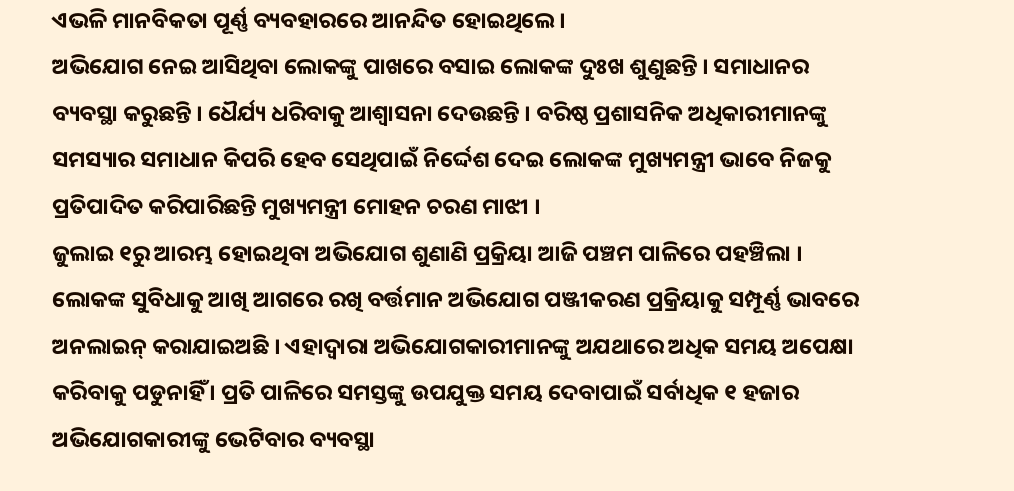ଏଭଳି ମାନବିକତା ପୂର୍ଣ୍ଣ ବ୍ୟବହାରରେ ଆନନ୍ଦିତ ହୋଇଥିଲେ ।
ଅଭିଯୋଗ ନେଇ ଆସିଥିବା ଲୋକଙ୍କୁ ପାଖରେ ବସାଇ ଲୋକଙ୍କ ଦୁଃଖ ଶୁଣୁଛନ୍ତି । ସମାଧାନର ବ୍ୟବସ୍ଥା କରୁଛନ୍ତି । ଧୈର୍ଯ୍ୟ ଧରିବାକୁ ଆଶ୍ୱାସନା ଦେଉଛନ୍ତି । ବରିଷ୍ଠ ପ୍ରଶାସନିକ ଅଧିକାରୀମାନଙ୍କୁ ସମସ୍ୟାର ସମାଧାନ କିପରି ହେବ ସେଥିପାଇଁ ନିର୍ଦ୍ଦେଶ ଦେଇ ଲୋକଙ୍କ ମୁଖ୍ୟମନ୍ତ୍ରୀ ଭାବେ ନିଜକୁ ପ୍ରତିପାଦିତ କରିପାରିଛନ୍ତି ମୁଖ୍ୟମନ୍ତ୍ରୀ ମୋହନ ଚରଣ ମାଝୀ ।
ଜୁଲାଇ ୧ରୁ ଆରମ୍ଭ ହୋଇଥିବା ଅଭିଯୋଗ ଶୁଣାଣି ପ୍ରକ୍ରିୟା ଆଜି ପଞ୍ଚମ ପାଳିରେ ପହଞ୍ଚିଲା । ଲୋକଙ୍କ ସୁବିଧାକୁ ଆଖି ଆଗରେ ରଖି ବର୍ତ୍ତମାନ ଅଭିଯୋଗ ପଞ୍ଜୀକରଣ ପ୍ରକ୍ରିୟାକୁ ସମ୍ପୂର୍ଣ୍ଣ ଭାବରେ ଅନଲାଇନ୍ କରାଯାଇଅଛି । ଏହାଦ୍ୱାରା ଅଭିଯୋଗକାରୀମାନଙ୍କୁ ଅଯଥାରେ ଅଧିକ ସମୟ ଅପେକ୍ଷା କରିବାକୁ ପଡୁନାହିଁ । ପ୍ରତି ପାଳିରେ ସମସ୍ତଙ୍କୁ ଉପଯୁକ୍ତ ସମୟ ଦେବାପାଇଁ ସର୍ବାଧିକ ୧ ହଜାର ଅଭିଯୋଗକାରୀଙ୍କୁ ଭେଟିବାର ବ୍ୟବସ୍ଥା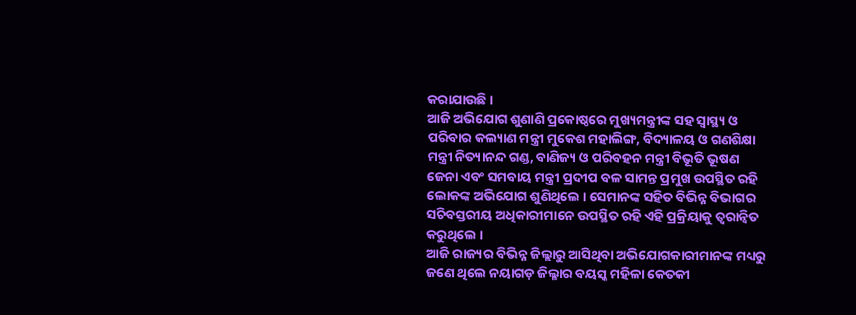କରାଯାଉଛି ।
ଆଜି ଅଭିଯୋଗ ଶୁଣାଣି ପ୍ରକୋଷ୍ଠରେ ମୁଖ୍ୟମନ୍ତ୍ରୀଙ୍କ ସହ ସ୍ୱାସ୍ଥ୍ୟ ଓ ପରିବାର କଲ୍ୟାଣ ମନ୍ତ୍ରୀ ମୁକେଶ ମହାଲିଙ୍ଗ, ବିଦ୍ୟାଳୟ ଓ ଗଣଶିକ୍ଷା ମନ୍ତ୍ରୀ ନିତ୍ୟାନନ୍ଦ ଗଣ୍ଡ, ବାଣିଜ୍ୟ ଓ ପରିବହନ ମନ୍ତ୍ରୀ ବିଭୂତି ଭୂଷଣ ଜେନା ଏବଂ ସମବାୟ ମନ୍ତ୍ରୀ ପ୍ରଦୀପ ବଳ ସାମନ୍ତ ପ୍ରମୁଖ ଉପସ୍ଥିତ ରହି ଲୋକଙ୍କ ଅଭିଯୋଗ ଶୁଣିଥିଲେ । ସେମାନଙ୍କ ସହିତ ବିଭିନ୍ନ ବିଭାଗର ସଚିବସ୍ତରୀୟ ଅଧିକାରୀମାନେ ଉପସ୍ଥିତ ରହି ଏହି ପ୍ରକ୍ରିୟାକୁ ତ୍ୱରାନ୍ୱିତ କରୁଥିଲେ ।
ଆଜି ରାଜ୍ୟର ବିଭିନ୍ନ ଜିଲ୍ଲାରୁ ଆସିଥିବା ଅଭିଯୋଗକାରୀମାନଙ୍କ ମଧ୍ୟରୁ ଜଣେ ଥିଲେ ନୟାଗଡ଼ ଜିଲ୍ଳାର ବୟସ୍କ ମହିଳା କେତକୀ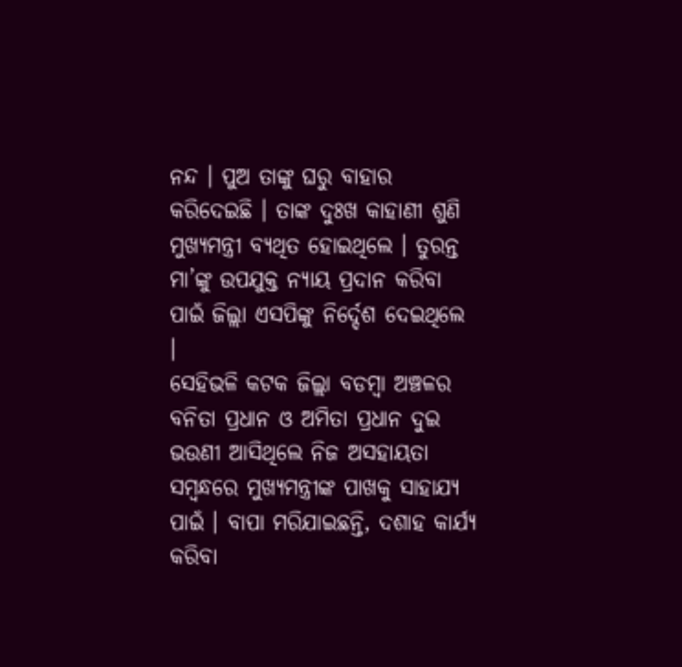ନନ୍ଦ । ପୁଅ ତାଙ୍କୁ ଘରୁ ବାହାର କରିଦେଇଛି । ତାଙ୍କ ଦୁଃଖ କାହାଣୀ ଶୁଣି ମୁଖ୍ୟମନ୍ତ୍ରୀ ବ୍ୟଥିତ ହୋଇଥିଲେ । ତୁରନ୍ତ ମା’ଙ୍କୁ ଉପଯୁକ୍ତ ନ୍ୟାୟ ପ୍ରଦାନ କରିବା ପାଇଁ ଜିଲ୍ଲା ଏସପିଙ୍କୁ ନିର୍ଦ୍ଦେଶ ଦେଇଥିଲେ ।
ସେହିଭଳି କଟକ ଜିଲ୍ଲା ବଡମ୍ବା ଅଞ୍ଚଳର ବନିତା ପ୍ରଧାନ ଓ ଅମିତା ପ୍ରଧାନ ଦୁଇ ଭଉଣୀ ଆସିଥିଲେ ନିଜ ଅସହାୟତା ସମ୍ବନ୍ଧରେ ମୁଖ୍ୟମନ୍ତ୍ରୀଙ୍କ ପାଖକୁ ସାହାଯ୍ୟ ପାଇଁ । ବାପା ମରିଯାଇଛନ୍ତି, ଦଶାହ କାର୍ଯ୍ୟ କରିବା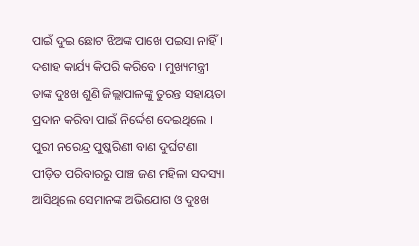ପାଇଁ ଦୁଇ ଛୋଟ ଝିଅଙ୍କ ପାଖେ ପଇସା ନାହିଁ । ଦଶାହ କାର୍ଯ୍ୟ କିପରି କରିବେ । ମୁଖ୍ୟମନ୍ତ୍ରୀ ତାଙ୍କ ଦୁଃଖ ଶୁଣି ଜିଲ୍ଲାପାଳଙ୍କୁ ତୁରନ୍ତ ସହାୟତା ପ୍ରଦାନ କରିବା ପାଇଁ ନିର୍ଦ୍ଦେଶ ଦେଇଥିଲେ ।
ପୁରୀ ନରେନ୍ଦ୍ର ପୁଷ୍କରିଣୀ ବାଣ ଦୁର୍ଘଟଣା ପୀଡ଼ିତ ପରିବାରରୁ ପାଞ୍ଚ ଜଣ ମହିଳା ସଦସ୍ୟା ଆସିଥିଲେ ସେମାନଙ୍କ ଅଭିଯୋଗ ଓ ଦୁଃଖ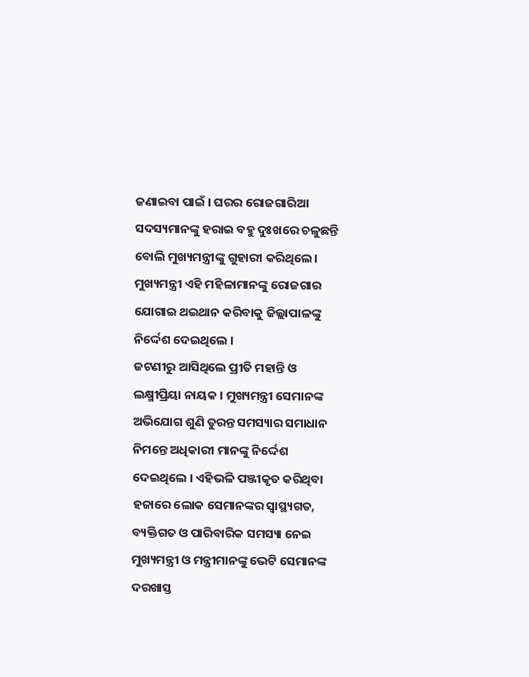ଜଣାଇବା ପାଇଁ । ଘରର ରୋଜଗାରିଆ ସଦସ୍ୟମାନଙ୍କୁ ହରାଇ ବହୁ ଦୁଃଖରେ ଚଳୁଛନ୍ତି ବୋଲି ମୁଖ୍ୟମନ୍ତ୍ରୀଙ୍କୁ ଗୁହାରୀ କରିଥିଲେ । ମୁଖ୍ୟମନ୍ତ୍ରୀ ଏହି ମହିଳାମାନଙ୍କୁ ରୋଜଗାର ଯୋଗାଇ ଥଇଥାନ କରିବାକୁ ଜିଲ୍ଲାପାଳଙ୍କୁ ନିର୍ଦ୍ଦେଶ ଦେଇଥିଲେ ।
ଜଟଣୀରୁ ଆସିଥିଲେ ପ୍ରୀତି ମହାନ୍ତି ଓ ଲକ୍ଷ୍ମୀପ୍ରିୟା ନାୟକ । ମୁଖ୍ୟମନ୍ତ୍ରୀ ସେମାନଙ୍କ ଅଭିଯୋଗ ଶୁଣି ତୁରନ୍ତ ସମସ୍ୟାର ସମାଧାନ ନିମନ୍ତେ ଅଧିକାରୀ ମାନଙ୍କୁ ନିର୍ଦ୍ଦେଶ ଦେଇଥିଲେ । ଏହିଭଳି ପଞ୍ଜୀକୃତ କରିଥିବା ହଜାରେ ଲୋକ ସେମାନଙ୍କର ସ୍ୱାସ୍ଥ୍ୟଗତ, ବ୍ୟକ୍ତିଗତ ଓ ପାରିବାରିକ ସମସ୍ୟା ନେଇ ମୁଖ୍ୟମନ୍ତ୍ରୀ ଓ ମନ୍ତ୍ରୀମାନଙ୍କୁ ଭେଟି ସେମାନଙ୍କ ଦରଖାସ୍ତ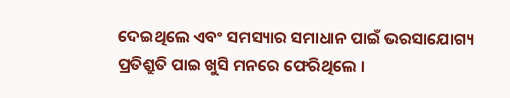ଦେଇଥିଲେ ଏବଂ ସମସ୍ୟାର ସମାଧାନ ପାଇଁ ଭରସାଯୋଗ୍ୟ ପ୍ରତିଶ୍ରୁତି ପାଇ ଖୁସି ମନରେ ଫେରିଥିଲେ ।